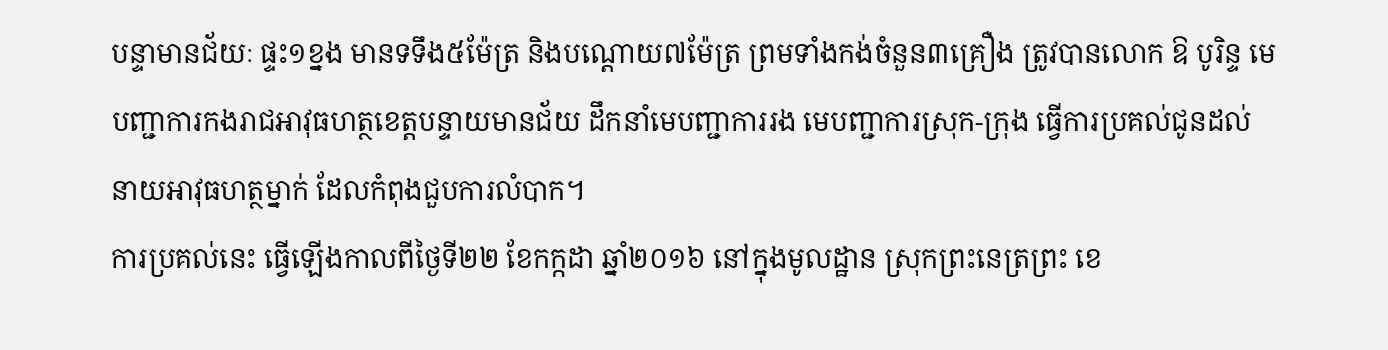បន្ទាមានជ័យៈ ផ្ទះ១ខ្នង មានទទឹង៥ម៉ែត្រ និងបណ្តោយ៧ម៉ែត្រ ព្រមទាំងកង់ចំនួន៣គ្រឿង ត្រូវបានលោក ឱ បូរិន្ទ មេបញ្ជាការកងរាជអាវុធហត្ថខេត្តបន្ទាយមានជ័យ ដឹកនាំមេបញ្ជាការរង មេបញ្ជាការស្រុក-ក្រុង ធ្វើការប្រគល់ជូនដល់នាយអាវុធហត្ថម្នាក់ ដែលកំពុងជួបការលំបាក។
ការប្រគល់នេះ ធ្វើឡើងកាលពីថ្ងៃទី២២ ខែកក្កដា ឆ្នាំ២០១៦ នៅក្នុងមូលដ្ឋាន ស្រុកព្រះនេត្រព្រះ ខេ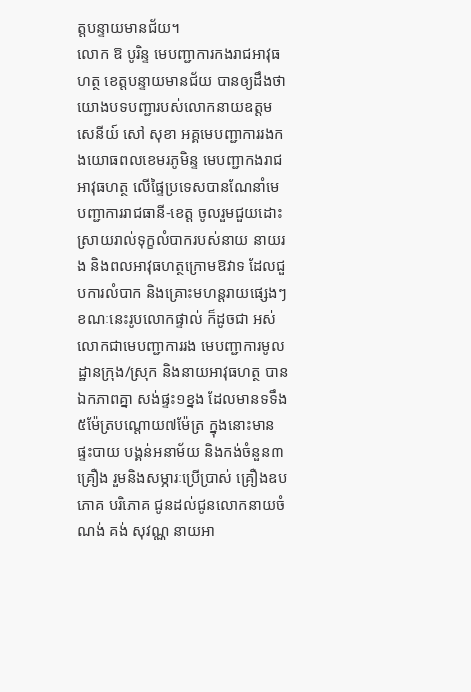ត្តបន្ទាយមានជ័យ។
លោក ឱ បូរិន្ទ មេបញ្ជាការកងរាជអាវុធហត្ថ ខេត្តបន្ទាយមានជ័យ បានឲ្យដឹងថា យោងបទបញ្ជារបស់លោកនាយឧត្តមសេនីយ៍ សៅ សុខា អគ្គមេបញ្ជាការរងកងយោធពលខេមរភូមិន្ទ មេបញ្ជាកងរាជអាវុធហត្ថ លើផ្ទៃប្រទេសបានណែនាំមេបញ្ជាការរាជធានី-ខេត្ត ចូលរួមជួយដោះស្រាយរាល់ទុក្ខលំបាករបស់នាយ នាយរង និងពលអាវុធហត្ថក្រោមឱវាទ ដែលជួបការលំបាក និងគ្រោះមហន្តរាយផ្សេងៗ ខណៈនេះរូបលោកផ្ទាល់ ក៏ដូចជា អស់លោកជាមេបញ្ជាការរង មេបញ្ជាការមូលដ្ឋានក្រុង/ស្រុក និងនាយអាវុធហត្ថ បានឯកភាពគ្នា សង់ផ្ទះ១ខ្នង ដែលមានទទឹង៥ម៉ែត្របណ្តោយ៧ម៉ែត្រ ក្នុងនោះមានផ្ទះបាយ បង្គន់អនាម័យ និងកង់ចំនួន៣គ្រឿង រួមនិងសម្ភារៈប្រើប្រាស់ គ្រឿងឧបភោគ បរិភោគ ជូនដល់ជូនលោកនាយចំណង់ គង់ សុវណ្ណ នាយអា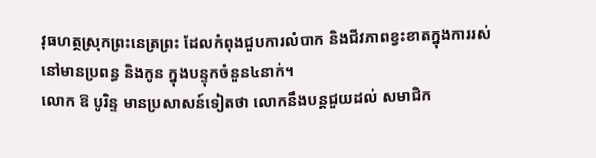វុធហត្ថស្រុកព្រះនេត្រព្រះ ដែលកំពុងជួបការលំបាក និងជីវភាពខ្វះខាតក្នុងការរស់នៅមានប្រពន្ធ និងកូន ក្នុងបន្ទុកចំនួន៤នាក់។
លោក ឱ បូរិន្ទ មានប្រសាសន៍ទៀតថា លោកនឹងបន្តជួយដល់ សមាជិក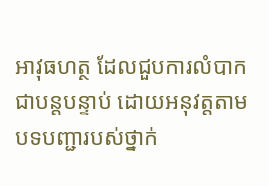អាវុធហត្ថ ដែលជួបការលំបាកជាបន្តបន្ទាប់ ដោយអនុវត្តតាមបទបញ្ជារបស់ថ្នាក់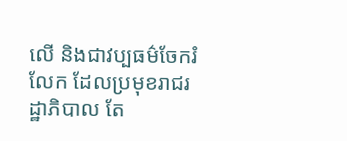លើ និងជាវប្បធម៌ចែករំលែក ដែលប្រមុខរាជរដ្ឋាភិបាល តែ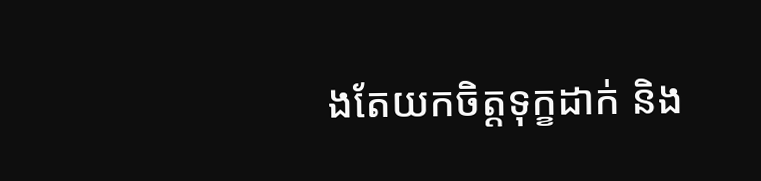ងតែយកចិត្តទុក្ខដាក់ និង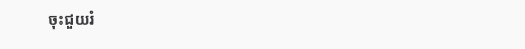ចុះជួយរំ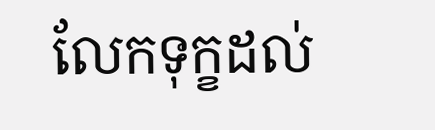លែកទុក្ខដល់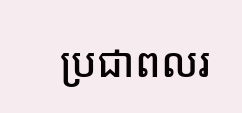ប្រជាពលរ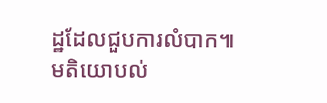ដ្ឋដែលជួបការលំបាក៕
មតិយោបល់